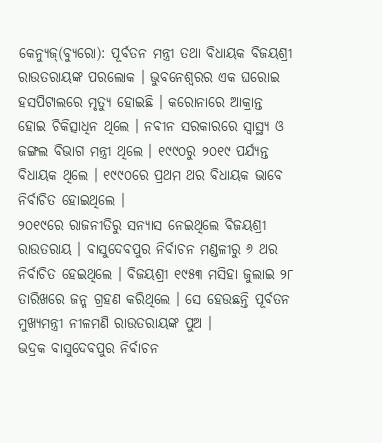କେନ୍ୟୁଜ୍(ବ୍ୟୁରୋ): ପୂର୍ବତନ ମନ୍ତ୍ରୀ ତଥା ବିଧାୟକ ବିଜୟଶ୍ରୀ ରାଉତରାୟଙ୍କ ପରଲୋକ । ଭୁବନେଶ୍ୱରର ଏକ ଘରୋଇ ହସପିଟାଲରେ ମୃତ୍ୟୁ ହୋଇଛି । କରୋନାରେ ଆକ୍ରାନ୍ତ ହୋଇ ଚିକିତ୍ସାଧିନ ଥିଲେ । ନବୀନ ସରକାରରେ ସ୍ୱାସ୍ଥ୍ୟ ଓ ଜଙ୍ଗଲ ବିଭାଗ ମନ୍ତ୍ରୀ ଥିଲେ । ୧୯୯୦ରୁ ୨୦୧୯ ପର୍ଯ୍ୟନ୍ତ ବିଧାୟକ ଥିଲେ । ୧୯୯୦ରେ ପ୍ରଥମ ଥର ବିଧାୟକ ଭାବେ ନିର୍ବାଚିତ ହୋଇଥିଲେ ।
୨୦୧୯ରେ ରାଜନୀତିରୁ ସନ୍ୟାସ ନେଇଥିଲେ ବିଜୟଶ୍ରୀ ରାଉତରାୟ । ବାସୁଦେବପୁର ନିର୍ବାଚନ ମଣ୍ଡଳୀରୁ ୬ ଥର ନିର୍ବାଚିତ ହେଇଥିଲେ । ବିଜୟଶ୍ରୀ ୧୯୫୩ ମସିହା ଜୁଲାଇ ୨୮ ତାରିଖରେ ଜନ୍ମ ଗ୍ରହଣ କରିଥିଲେ । ସେ ହେଉଛନ୍ତି ପୂର୍ବତନ ମୁଖ୍ୟମନ୍ତ୍ରୀ ନୀଳମଣି ରାଉତରାୟଙ୍କ ପୁଅ ।
ଭଦ୍ରକ ବାସୁଦେବପୁର ନିର୍ବାଚନ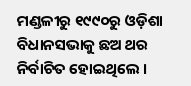ମଣ୍ଡଳୀରୁ ୧୯୯୦ରୁ ଓଡ଼ିଶା ବିଧାନସଭାକୁ ଛଅ ଥର ନିର୍ବାଚିତ ହୋଇଥିଲେ ।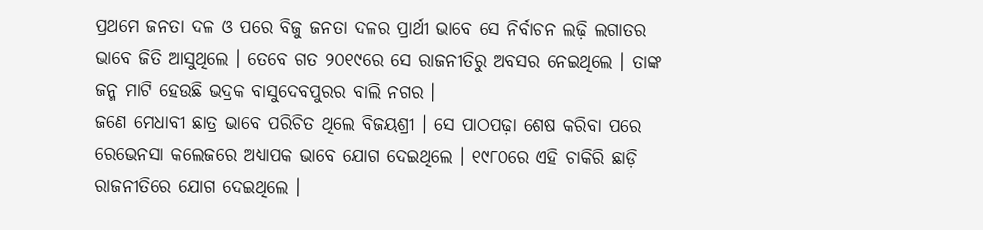ପ୍ରଥମେ ଜନତା ଦଳ ଓ ପରେ ବିଜୁ ଜନତା ଦଳର ପ୍ରାର୍ଥୀ ଭାବେ ସେ ନିର୍ବାଚନ ଲଢ଼ି ଲଗାତର ଭାବେ ଜିତି ଆସୁଥିଲେ । ତେବେ ଗତ ୨୦୧୯ରେ ସେ ରାଜନୀତିରୁ ଅବସର ନେଇଥିଲେ । ତାଙ୍କ ଜନ୍ମ ମାଟି ହେଉଛି ଭଦ୍ରକ ବାସୁଦେବପୁରର ବାଲି ନଗର ।
ଜଣେ ମେଧାବୀ ଛାତ୍ର ଭାବେ ପରିଚିତ ଥିଲେ ବିଜୟଶ୍ରୀ । ସେ ପାଠପଢ଼ା ଶେଷ କରିବା ପରେ ରେଭେନସା କଲେଜରେ ଅଧ୍ୟାପକ ଭାବେ ଯୋଗ ଦେଇଥିଲେ । ୧୯୮୦ରେ ଏହି ଚାକିରି ଛାଡ଼ି ରାଜନୀତିରେ ଯୋଗ ଦେଇଥିଲେ ।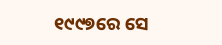୧୯୯୭ରେ ସେ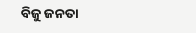ବିଜୁ ଜନତା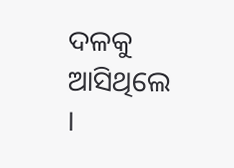ଦଳକୁ ଆସିଥିଲେ ।